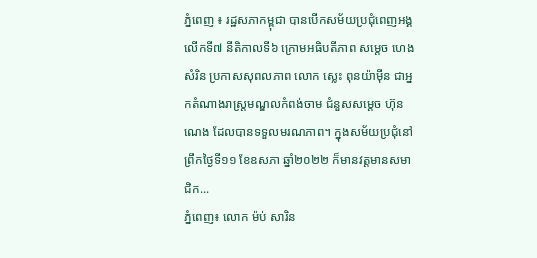ភ្នំពេញ ៖ រដ្ឋសភាកម្ពុជា បានបើកសម័យប្រជុំពេញអង្គលើកទី៧ នីតិកាលទី៦ ក្រោមអធិបតីភាព សម្តេច ហេង សំរិន ប្រកាសសុពលភាព លោក ស្លេះ ពុនយ៉ាម៉ីន ជាអ្នកតំណាងរាស្ត្រមណ្ឌលកំពង់ចាម ជំនួសសម្តេច ហ៊ុន ណេង ដែលបានទទួលមរណភាព។ ក្នុងសម័យប្រជុំនៅព្រឹកថ្ងៃទី១១ ខែឧសភា ឆ្នាំ២០២២ ក៏មានវត្តមានសមាជិក...
ភ្នំពេញ៖ លោក ម៉ប់ សារិន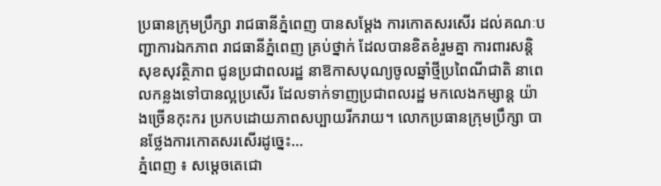ប្រធានក្រុមប្រឹក្សា រាជធានីភ្នំពេញ បានសម្តែង ការកោតសរសើរ ដល់គណៈបញ្ជាការឯកភាព រាជធានីភ្នំពេញ គ្រប់ថ្នាក់ ដែលបានខិតខំរួមគ្នា ការពារសន្តិសុខសុវត្ថិភាព ជូនប្រជាពលរដ្ឋ នាឱកាសបុណ្យចូលឆ្នាំថ្មីប្រពៃណីជាតិ នាពេលកន្លងទៅបានល្អប្រសើរ ដែលទាក់ទាញប្រជាពលរដ្ឋ មកលេងកម្សាន្ត យ៉ាងច្រើនកុះករ ប្រកបដោយភាពសប្បាយរីករាយ។ លោកប្រធានក្រុមប្រឹក្សា បានថ្លែងការកោតសរសើរដូច្នេះ...
ភ្នំពេញ ៖ សម្ដេចតេជោ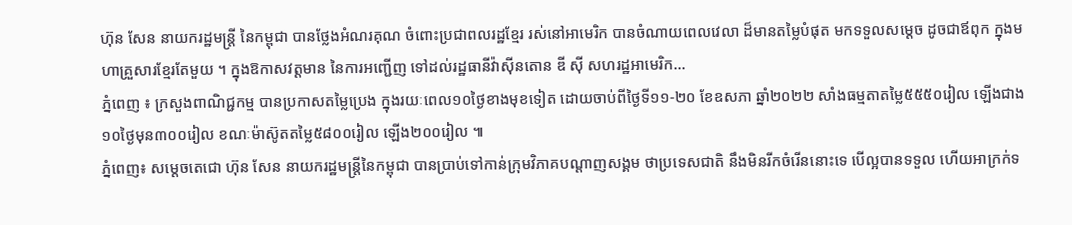ហ៊ុន សែន នាយករដ្ឋមន្ដ្រី នៃកម្ពុជា បានថ្លែងអំណរគុណ ចំពោះប្រជាពលរដ្ឋខ្មែរ រស់នៅអាមេរិក បានចំណាយពេលវេលា ដ៏មានតម្លៃបំផុត មកទទួលសម្តេច ដូចជាឪពុក ក្នុងមហាគ្រួសារខ្មែរតែមួយ ។ ក្នុងឱកាសវត្តមាន នៃការអញ្ជើញ ទៅដល់រដ្ឋធានីវ៉ាស៊ីនតោន ឌី ស៊ី សហរដ្ឋអាមេរិក...
ភ្នំពេញ ៖ ក្រសួងពាណិជ្ជកម្ម បានប្រកាសតម្លៃប្រេង ក្នុងរយៈពេល១០ថ្ងៃខាងមុខទៀត ដោយចាប់ពីថ្ងៃទី១១-២០ ខែឧសភា ឆ្នាំ២០២២ សាំងធម្មតាតម្លៃ៥៥៥០រៀល ឡើងជាង១០ថ្ងៃមុន៣០០រៀល ខណៈម៉ាស៊ូតតម្លៃ៥៨០០រៀល ឡើង២០០រៀល ៕
ភ្នំពេញ៖ សម្ដេចតេជោ ហ៊ុន សែន នាយករដ្ឋមន្រ្តីនៃកម្ពុជា បានប្រាប់ទៅកាន់ក្រុមវិភាគបណ្តាញសង្គម ថាប្រទេសជាតិ នឹងមិនរីកចំរើននោះទេ បើល្អបានទទួល ហើយអាក្រក់ទ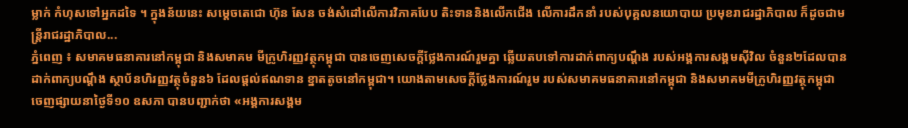ម្លាក់ កំហុសទៅអ្នកដទៃ ។ ក្នុងន័យនេះ សម្ដេចតេជោ ហ៊ុន សែន ចង់សំដៅលើការវិភាគបែប តិះទាននិងលើកជើង លើការដឹកនាំ របស់បុគ្គលនយោបាយ ប្រមុខរាជរដ្ឋាភិបាល ក៏ដូចជាមន្រ្តីរាជរដ្ឋាភិបាល...
ភ្នំពេញ ៖ សមាគមធនាគារនៅកម្ពុជា និងសមាគម មីក្រូហិរញ្ញវត្ថុកម្ពុជា បានចេញសេចក្តីថ្លែងការណ៍រួមគ្នា ឆ្លើយតបទៅការដាក់ពាក្យបណ្តឹង របស់អង្គការសង្គមស៊ីវិល ចំនួន២ដែលបានដាក់ពាក្យបណ្តឹង ស្ថាប័នហិរញ្ញវត្ថុចំនួន៦ ដែលផ្តល់ឥណទាន ខ្នាតតូចនៅកម្ពុជា។ យោងតាមសេចក្ដីថ្លែងការណ៍រួម របស់សមាគមធនាគារនៅកម្ពុជា និងសមាគមមីក្រូហិរញ្ញវត្ថុកម្ពុជា ចេញផ្សាយនាថ្ងៃទី១០ ឧសភា បានបញ្ជាក់ថា «អង្គការសង្គម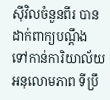ស៊ីវិលចំនួនពីរ បានដាក់ពាក្យបណ្តឹង ទៅកាន់ការិយាល័យអនុលោមភាព ទីប្រឹ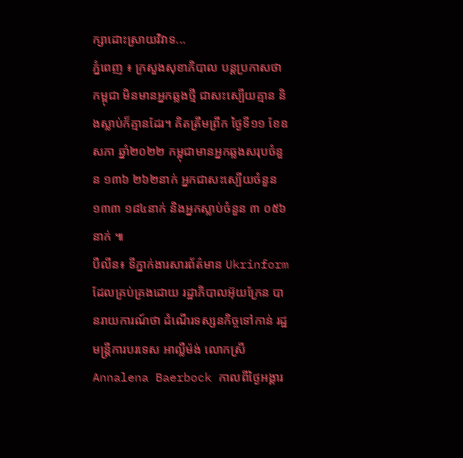ក្សាដោះស្រាយវិវាទ...
ភ្នំពេញ ៖ ក្រសួងសុខាភិបាល បន្តប្រកាសថា កម្ពុជា មិនមានអ្នកឆ្លងថ្មី ជាសះស្បើយគ្មាន និងស្លាប់ក៏គ្មានដែរ។ គិតត្រឹមព្រឹក ថ្ងៃទី១១ ខែឧសភា ឆ្នាំ២០២២ កម្ពុជាមានអ្នកឆ្លងសរុបចំនួន ១៣៦ ២៦២នាក់ អ្នកជាសះស្បើយចំនួន ១៣៣ ១៨៤នាក់ និងអ្នកស្លាប់ចំនួន ៣ ០៥៦នាក់ ៕
បឺលីន៖ ទីភ្នាក់ងារសារព័ត៌មាន Ukrinform ដែលគ្រប់គ្រងដោយ រដ្ឋាភិបាលអ៊ុយក្រែន បានរាយការណ៍ថា ដំណើរទស្សនកិច្ចទៅកាន់ រដ្ឋមន្ត្រីការបរទេស អាល្លឺម៉ង់ លោកស្រី Annalena Baerbock កាលពីថ្ងៃអង្គារ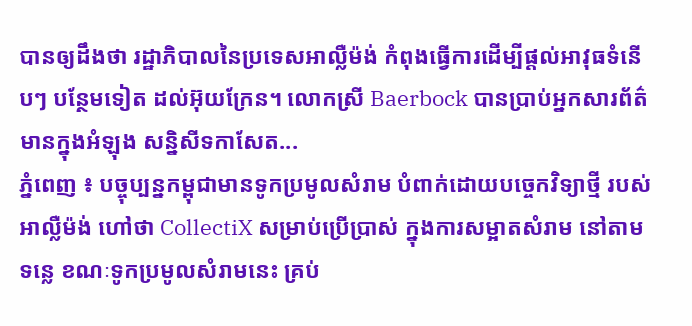បានឲ្យដឹងថា រដ្ឋាភិបាលនៃប្រទេសអាល្លឺម៉ង់ កំពុងធ្វើការដើម្បីផ្តល់អាវុធទំនើបៗ បន្ថែមទៀត ដល់អ៊ុយក្រែន។ លោកស្រី Baerbock បានប្រាប់អ្នកសារព័ត៌មានក្នុងអំឡុង សន្និសីទកាសែត...
ភ្នំពេញ ៖ បច្ចុប្បន្នកម្ពុជាមានទូកប្រមូលសំរាម បំពាក់ដោយបច្ចេកវិទ្យាថ្មី របស់អាល្លឺម៉ង់ ហៅថា CollectiX សម្រាប់ប្រើប្រាស់ ក្នុងការសម្អាតសំរាម នៅតាមទន្លេ ខណៈទូកប្រមូលសំរាមនេះ គ្រប់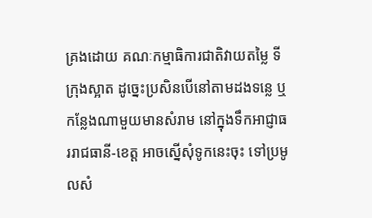គ្រងដោយ គណៈកម្មាធិការជាតិវាយតម្លៃ ទីក្រុងស្អាត ដូច្នេះប្រសិនបើនៅតាមដងទន្លេ ឬកន្លែងណាមួយមានសំរាម នៅក្នុងទឹកអាជ្ញាធររាជធានី-ខេត្ត អាចស្នើសុំទូកនេះចុះ ទៅប្រមូលសំ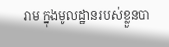រាម ក្នុងមូលដ្ឋានរបស់ខ្លួនបា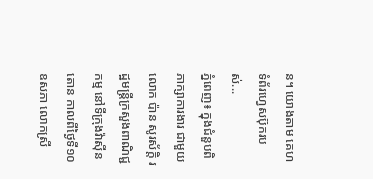ន។ យោងតាម គេហទំព័រហ្វេសប៊ុករបស់...
ភ្នំពេញ៖ ក្នុងជំនួបពិភាក្សាការងារ ជាមួយលោក ប៉ាន សូរស័ក្តិ រដ្ឋមន្រ្តីក្រសួងពាណិជ្ជកម្ម នៅទីក្រុងវ៉ាស៊ីនតោន កាលពីថ្ងៃទី១០ ឧសភា លោកស្រី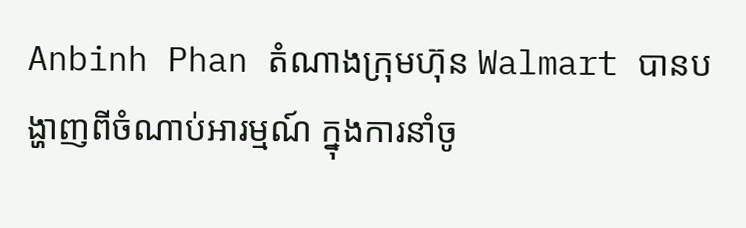Anbinh Phan តំណាងក្រុមហ៊ុន Walmart បានបង្ហាញពីចំណាប់អារម្មណ៍ ក្នុងការនាំចូ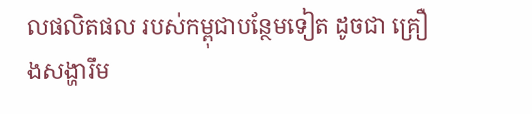លផលិតផល របស់កម្ពុជាបន្ថែមទៀត ដូចជា គ្រឿងសង្ហារឹម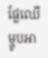ផ្លែឈើ ម្ហូបអា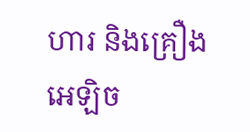ហារ និងគ្រឿងអេឡិច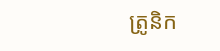ត្រូនិក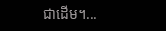ជាដើម។...